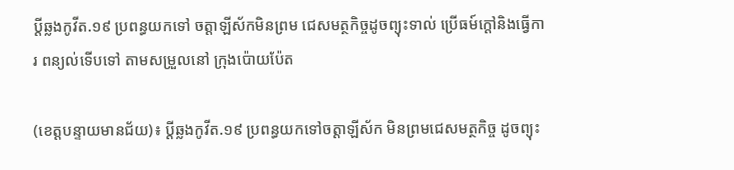ប្តីឆ្លងកូវីត.១៩ ប្រពន្ធយកទៅ ចត្តាឡីស័កមិនព្រម ជេសមត្ថកិច្ចដូចព្យុះទាល់ ប្រើធម៍ក្តៅនិងធ្វើការ ពន្យល់ទើបទៅ តាមសម្រួលនៅ ក្រុងប៉ោយប៉ែត

(ខេត្តបន្ទាយមានជ័យ)៖ ប្តីឆ្លងកូវីត.១៩ ប្រពន្ធយកទៅចត្តាឡីស័ក មិនព្រមជេសមត្ថកិច្ច ដូចព្យុះ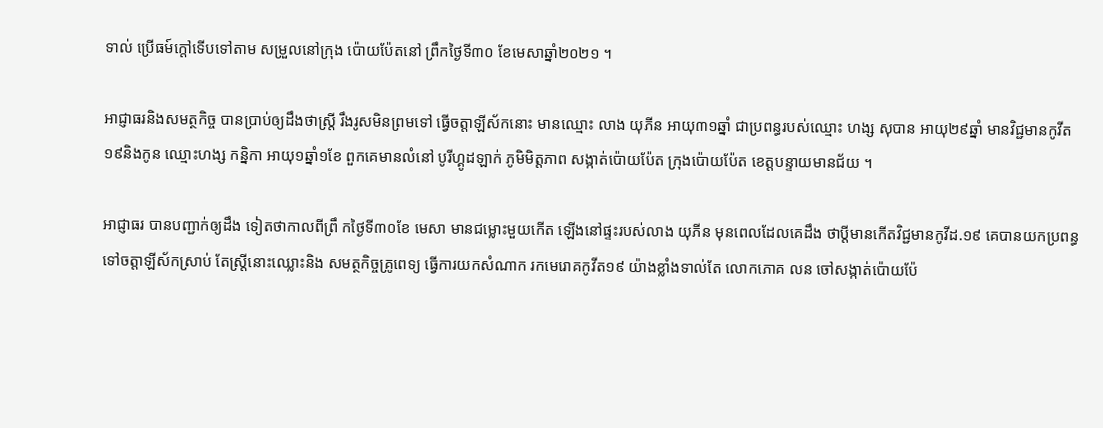ទាល់ ប្រើធម៍ក្តៅទើបទៅតាម សម្រួលនៅក្រុង ប៉ោយប៉ែតនៅ ព្រឹកថ្ងៃទី៣០ ខែមេសាឆ្នាំ២០២១ ។

អាជ្ញាធរនិងសមត្ថកិច្ច បានប្រាប់ឲ្យដឹងថាស្ត្រី រឹងរូសមិនព្រមទៅ ធ្វើចត្តាឡីស័កនោះ មានឈ្មោះ លាង យុភីន អាយុ៣១ឆ្នាំ ជាប្រពន្ធរបស់ឈ្មោះ ហង្ស សុបាន អាយុ២៩ឆ្នាំ មានវិជ្ជមានកូវីត ១៩និងកូន ឈ្មោះហង្ស កន្និកា អាយុ១ឆ្នាំ១ខែ ពួកគេមានលំនៅ បូរីហ្គូដឡាក់ ភូមិមិត្តភាព សង្កាត់ប៉ោយប៉ែត ក្រុងប៉ោយប៉ែត ខេត្តបន្ទាយមានជ័យ ។

អាជ្ញាធរ បានបញ្ជាក់ឲ្យដឹង ទៀតថាកាលពីព្រឹ កថ្ងៃទី៣០ខែ មេសា មានជម្លោះមួយកើត ឡើងនៅផ្ទះរបស់លាង យុភីន មុនពេលដែលគេដឹង ថាប្តីមានកើតវិជ្ជមានកូវីដ.១៩ គេបានយកប្រពន្ធ ទៅចត្តាឡីស័កស្រាប់ តែស្ត្រីនោះឈ្លោះនិង សមត្ថកិច្ចគ្រូពេទ្យ ធ្វើការយកសំណាក រកមេរោគកូវីត១៩ យ៉ាងខ្លាំងទាល់តែ លោកភោគ លន ចៅសង្កាត់ប៉ោយប៉ែ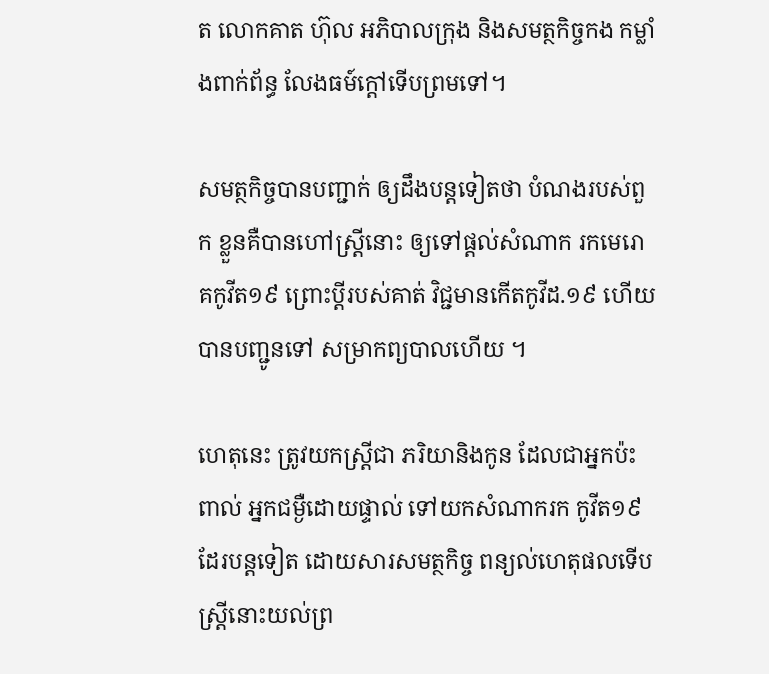ត លោកគាត ហ៊ុល អភិបាលក្រុង និងសមត្ថកិច្ចកង កម្លាំងពាក់ព័ន្ធ លែងធម៍ក្តៅទើបព្រមទៅ។

សមត្ថកិច្ចបានបញ្ជាក់ ឲ្យដឹងបន្តទៀតថា បំណងរបស់ពួក ខ្លួនគឺបានហៅស្ត្រីនោះ ឲ្យទៅផ្តល់សំណាក រកមេរោគកូវីត១៩ ព្រោះប្តីរបស់គាត់ វិជ្ជមានកើតកូវីដ.១៩ ហើយបានបញ្ជូនទៅ សម្រាកព្យបាលហើយ ។

ហេតុនេះ ត្រូវយកស្ត្រីជា ភរិយានិងកូន ដែលជាអ្នកប៉ះពាល់ អ្នកជម្ងឺដោយផ្ទាល់ ទៅយកសំណាករក កូវីត១៩ដែរបន្តទៀត ដោយសារសមត្ថកិច្ច ពន្យល់ហេតុផលទើប ស្ត្រីនោះយល់ព្រ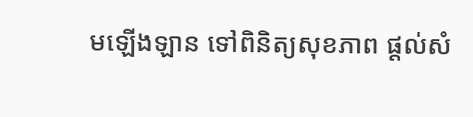មឡើងឡាន ទៅពិនិត្យសុខភាព ផ្តល់សំ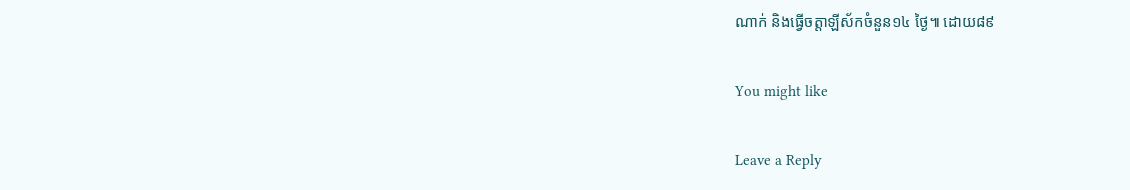ណាក់ និងធ្វើចត្តាឡីស័កចំនួន១៤ ថ្ងៃ៕ ដោយ៨៩

You might like

Leave a Reply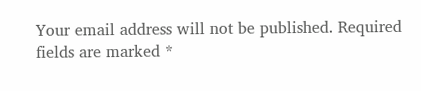Your email address will not be published. Required fields are marked *